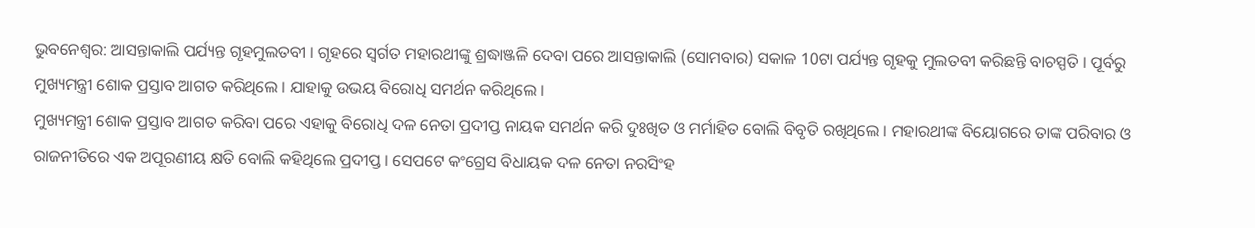ଭୁବନେଶ୍ବର: ଆସନ୍ତାକାଲି ପର୍ଯ୍ୟନ୍ତ ଗୃହମୁଲତବୀ । ଗୃହରେ ସ୍ବର୍ଗତ ମହାରଥୀଙ୍କୁ ଶ୍ରଦ୍ଧାଞ୍ଜଳି ଦେବା ପରେ ଆସନ୍ତାକାଲି (ସୋମବାର) ସକାଳ 10ଟା ପର୍ଯ୍ୟନ୍ତ ଗୃହକୁ ମୁଲତବୀ କରିଛନ୍ତି ବାଚସ୍ପତି । ପୂର୍ବରୁ ମୁଖ୍ୟମନ୍ତ୍ରୀ ଶୋକ ପ୍ରସ୍ତାବ ଆଗତ କରିଥିଲେ । ଯାହାକୁ ଉଭୟ ବିରୋଧି ସମର୍ଥନ କରିଥିଲେ ।
ମୁଖ୍ୟମନ୍ତ୍ରୀ ଶୋକ ପ୍ରସ୍ତାବ ଆଗତ କରିବା ପରେ ଏହାକୁ ବିରୋଧି ଦଳ ନେତା ପ୍ରଦୀପ୍ତ ନାୟକ ସମର୍ଥନ କରି ଦୁଃଖିତ ଓ ମର୍ମାହିତ ବୋଲି ବିବୃତି ରଖିଥିଲେ । ମହାରଥୀଙ୍କ ବିୟୋଗରେ ତାଙ୍କ ପରିବାର ଓ ରାଜନୀତିରେ ଏକ ଅପୂରଣୀୟ କ୍ଷତି ବୋଲି କହିଥିଲେ ପ୍ରଦୀପ୍ତ । ସେପଟେ କଂଗ୍ରେସ ବିଧାୟକ ଦଳ ନେତା ନରସିଂହ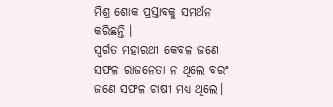ମିଶ୍ର ଶୋକ ପ୍ରସ୍ତାବକୁ ସମର୍ଥନ କରିଛନ୍ତି ।
ସ୍ବର୍ଗତ ମହାରଥୀ କେବଳ ଜଣେ ସଫଳ ରାଜନେତା ନ ଥିଲେ ବରଂ ଜଣେ ସଫଳ ଚାଷୀ ମଧ୍ୟ ଥିଲେ।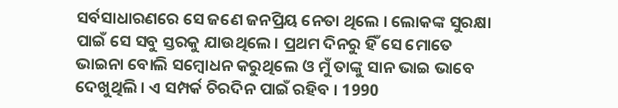ସର୍ବସାଧାରଣରେ ସେ ଜଣେ ଜନପ୍ରିୟ ନେତା ଥିଲେ । ଲୋକଙ୍କ ସୁରକ୍ଷା ପାଇଁ ସେ ସବୁ ସ୍ତରକୁ ଯାଉଥିଲେ । ପ୍ରଥମ ଦିନରୁ ହିଁ ସେ ମୋତେ ଭାଇନା ବୋଲି ସମ୍ବୋଧନ କରୁଥିଲେ ଓ ମୁଁ ତାଙ୍କୁ ସାନ ଭାଇ ଭାବେ ଦେଖୁଥିଲି । ଏ ସମ୍ପର୍କ ଚିରଦିନ ପାଇଁ ରହିବ । 1990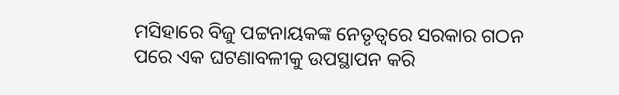ମସିହାରେ ବିଜୁ ପଟ୍ଟନାୟକଙ୍କ ନେତୃତ୍ବରେ ସରକାର ଗଠନ ପରେ ଏକ ଘଟଣାବଳୀକୁ ଉପସ୍ଥାପନ କରି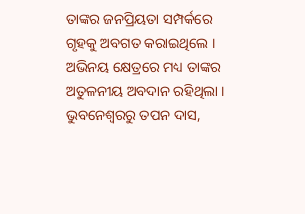ତାଙ୍କର ଜନପ୍ରିୟତା ସମ୍ପର୍କରେ ଗୃହକୁ ଅବଗତ କରାଇଥିଲେ । ଅଭିନୟ କ୍ଷେତ୍ରରେ ମଧ୍ୟ ତାଙ୍କର ଅତୁଳନୀୟ ଅବଦାନ ରହିଥିଲା ।
ଭୁବନେଶ୍ବରରୁ ତପନ ଦାସ,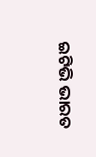ଇଟିଭି ଭାରତ